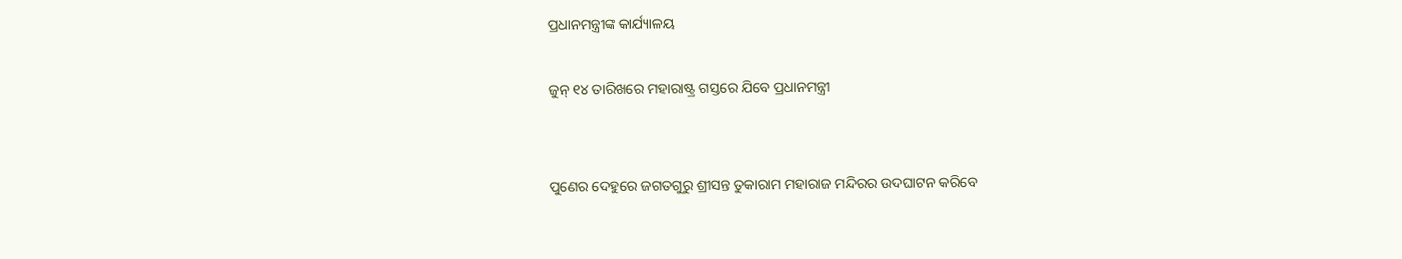ପ୍ରଧାନମନ୍ତ୍ରୀଙ୍କ କାର୍ଯ୍ୟାଳୟ

ଜୁନ୍ ୧୪ ତାରିଖରେ ମହାରାଷ୍ଟ୍ର ଗସ୍ତରେ ଯିବେ ପ୍ରଧାନମନ୍ତ୍ରୀ


ପୁଣେର ଦେହୁରେ ଜଗତଗୁରୁ ଶ୍ରୀସନ୍ତ ତୁକାରାମ ମହାରାଜ ମନ୍ଦିରର ଉଦଘାଟନ କରିବେ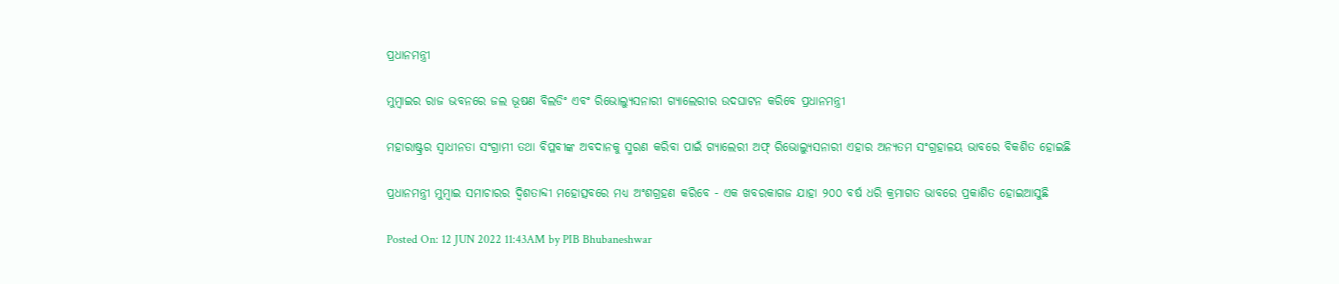ପ୍ରଧାନମନ୍ତ୍ରୀ

ମୁମ୍ବାଇର ରାଜ ଭବନରେ ଜଲ ଭୂଷଣ ବିଲଡିଂ ଏବଂ ରିଭୋଲ୍ୟୁସନାରୀ ଗ୍ୟାଲେରୀର ଉଦଘାଟନ କରିବେ ପ୍ରଧାନମନ୍ତ୍ରୀ

ମହାରାଷ୍ଟ୍ରର ସ୍ୱାଧୀନତା ସଂଗ୍ରାମୀ ତଥା ବିପ୍ଳବୀଙ୍କ ଅବଦାନକୁ ସ୍ମରଣ କରିବା ପାଇଁ ଗ୍ୟାଲେରୀ ଅଫ୍ ରିଭୋଲ୍ୟୁସନାରୀ ଏହାର ଅନ୍ୟତମ ସଂଗ୍ରହାଳୟ ଭାବରେ ବିକଶିତ ହୋଇଛି

ପ୍ରଧାନମନ୍ତ୍ରୀ ମୁମ୍ବାଇ ସମାଚାରର ଦ୍ୱିଶତାବ୍ଦୀ ମହୋତ୍ସବରେ ମଧ୍ୟ ଅଂଶଗ୍ରହଣ କରିବେ - ଏକ ଖବରକାଗଜ ଯାହା ୨୦୦ ବର୍ଷ ଧରି କ୍ରମାଗତ ଭାବରେ ପ୍ରକାଶିତ ହୋଇଆସୁଛି

Posted On: 12 JUN 2022 11:43AM by PIB Bhubaneshwar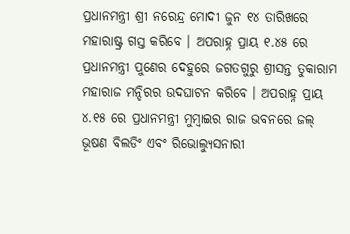ପ୍ରଧାନମନ୍ତ୍ରୀ ଶ୍ରୀ ନରେନ୍ଦ୍ର ମୋଦୀ ଜୁନ ୧୪ ତାରିଖରେ ମହାରାଷ୍ଟ୍ର ଗସ୍ତ କରିବେ । ଅପରାହ୍ନ ପ୍ରାୟ ୧.୪୫ ରେ ପ୍ରଧାନମନ୍ତ୍ରୀ ପୁଣେର ଦେହୁରେ ଜଗତଗୁରୁ ଶ୍ରୀସନ୍ତ ତୁକାରାମ ମହାରାଜ ମନ୍ଦିରର ଉଦଘାଟନ କରିବେ । ଅପରାହ୍ନ ପ୍ରାୟ ୪.୧୫ ରେ ପ୍ରଧାନମନ୍ତ୍ରୀ ମୁମ୍ବାଇର ରାଜ ଭବନରେ ଜଲ୍ ଭୂଷଣ ବିଲଡିଂ ଏବଂ ରିଭୋଲ୍ୟୁସନାରୀ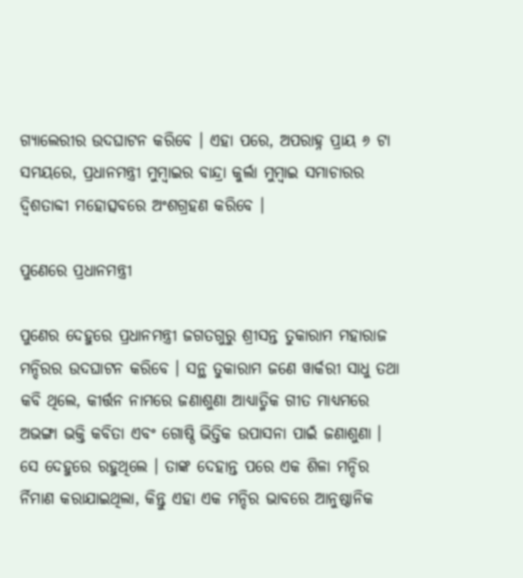ଗ୍ୟାଲେରୀର ଉଦଘାଟନ କରିବେ । ଏହା ପରେ, ଅପରାହ୍ନ ପ୍ରାୟ ୬ ଟା ସମୟରେ, ପ୍ରଧାନମନ୍ତ୍ରୀ ମୁମ୍ବାଇର ବାନ୍ଦ୍ରା କୁର୍ଲା ମୁମ୍ବାଇ ସମାଚାରର ଦ୍ୱିଶତାବ୍ଦୀ ମହୋତ୍ସବରେ ଅଂଶଗ୍ରହଣ କରିବେ ।

ପୁଣେରେ ପ୍ରଧାନମନ୍ତ୍ରୀ

ପୁଣେର ଦେହୁରେ ପ୍ରଧାନମନ୍ତ୍ରୀ ଜଗତଗୁରୁ ଶ୍ରୀସନ୍ତ ତୁକାରାମ ମହାରାଜ ମନ୍ଦିରର ଉଦଘାଟନ କରିବେ । ସନ୍ଥ ତୁକାରାମ ଜଣେ ୱାର୍କରୀ ସାଧୁ ତଥା କବି ଥିଲେ, କୀର୍ତ୍ତନ ନାମରେ ଜଣାଶୁଣା ଆଧ୍ୟାତ୍ମିକ ଗୀତ ମାଧ୍ୟମରେ ଅଭଙ୍ଗା ଭକ୍ତି କବିତା ଏବଂ ଗୋଷ୍ଠି ଭିତ୍ତିକ ଉପାସନା ପାଇଁ ଜଣାଶୁଣା । ସେ ଦେହୁରେ ରହୁଥିଲେ । ତାଙ୍କ ଦେହାନ୍ତ ପରେ ଏକ ଶିଳା ମନ୍ଦିର ର୍ନିମାଣ କରାଯାଇଥିଲା, କିନ୍ତୁ ଏହା ଏକ ମନ୍ଦିର ଭାବରେ ଆନୁଷ୍ଠାନିକ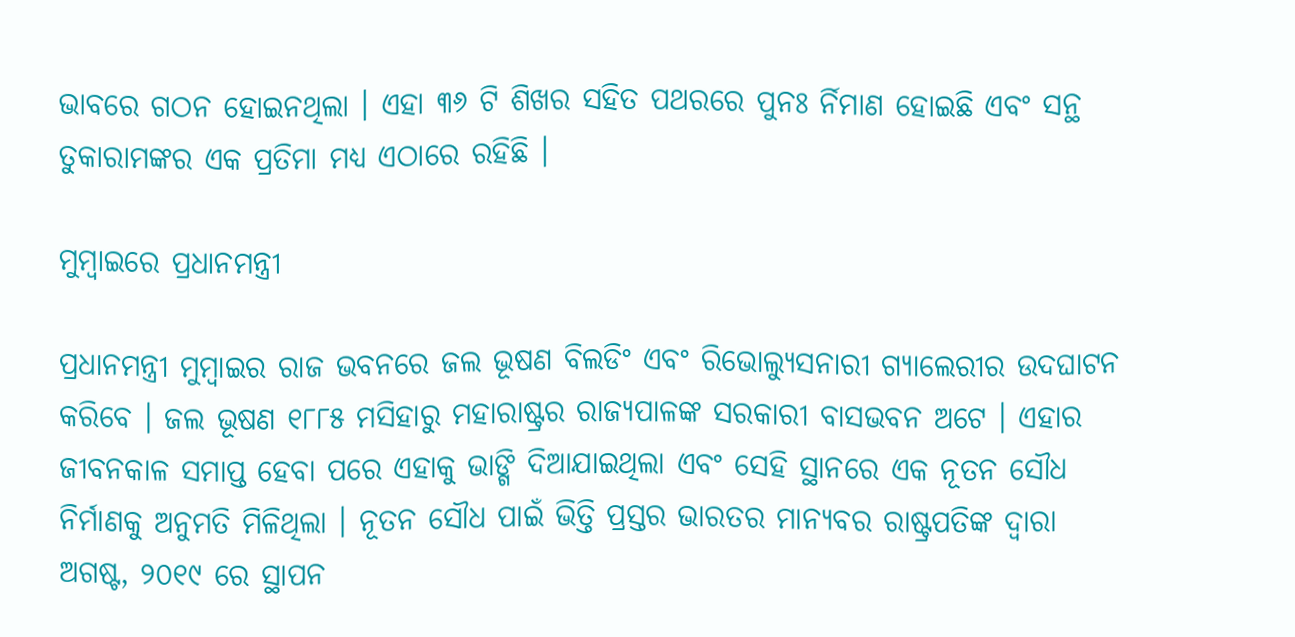ଭାବରେ ଗଠନ ହୋଇନଥିଲା । ଏହା ୩୬ ଟି ଶିଖର ସହିତ ପଥରରେ ପୁନଃ ର୍ନିମାଣ ହୋଇଛି ଏବଂ ସନ୍ଥ ତୁକାରାମଙ୍କର ଏକ ପ୍ରତିମା ମଧ୍ୟ ଏଠାରେ ରହିଛି ।

ମୁମ୍ବାଇରେ ପ୍ରଧାନମନ୍ତ୍ରୀ

ପ୍ରଧାନମନ୍ତ୍ରୀ ମୁମ୍ବାଇର ରାଜ ଭବନରେ ଜଲ ଭୂଷଣ ବିଲଡିଂ ଏବଂ ରିଭୋଲ୍ୟୁସନାରୀ ଗ୍ୟାଲେରୀର ଉଦଘାଟନ କରିବେ । ଜଲ ଭୂଷଣ ୧୮୮୫ ମସିହାରୁ ମହାରାଷ୍ଟ୍ରର ରାଜ୍ୟପାଳଙ୍କ ସରକାରୀ ବାସଭବନ ଅଟେ । ଏହାର ଜୀବନକାଳ ସମାପ୍ତ ହେବା ପରେ ଏହାକୁ ଭାଙ୍ଗି ଦିଆଯାଇଥିଲା ଏବଂ ସେହି ସ୍ଥାନରେ ଏକ ନୂତନ ସୌଧ ନିର୍ମାଣକୁ ଅନୁମତି ମିଳିଥିଲା । ନୂତନ ସୌଧ ପାଇଁ ଭିତ୍ତି ପ୍ରସ୍ତର ଭାରତର ମାନ୍ୟବର ରାଷ୍ଟ୍ରପତିଙ୍କ ଦ୍ୱାରା ଅଗଷ୍ଟ, ୨୦୧୯ ରେ ସ୍ଥାପନ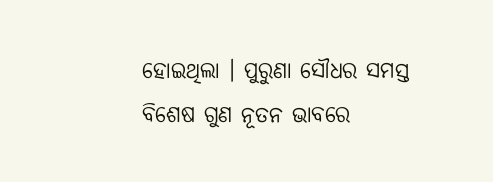ହୋଇଥିଲା । ପୁରୁଣା ସୌଧର ସମସ୍ତ ବିଶେଷ ଗୁଣ ନୂତନ ଭାବରେ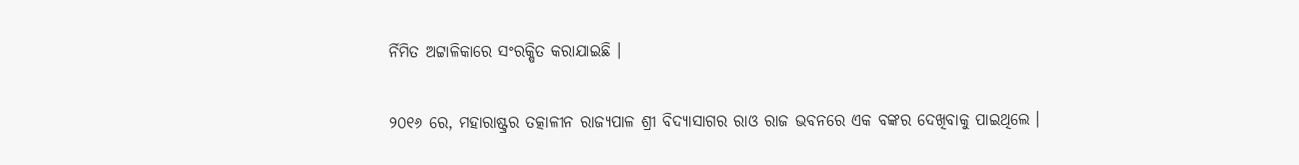ର୍ନିମିତ ଅଟ୍ଟାଳିକାରେ ସଂରକ୍ଷିତ କରାଯାଇଛି ।

୨୦୧୬ ରେ, ମହାରାଷ୍ଟ୍ରର ତତ୍କାଳୀନ ରାଜ୍ୟପାଳ ଶ୍ରୀ ବିଦ୍ୟାସାଗର ରାଓ ରାଜ ଭବନରେ ଏକ ବଙ୍କର ଦେଖିବାକୁ ପାଇଥିଲେ ।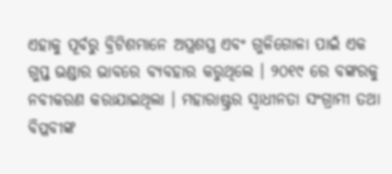ଏହାକୁ ପୂର୍ବରୁ ବ୍ରିଟିଶମାନେ ଅସ୍ତ୍ରଶସ୍ତ୍ର ଏବଂ ଗୁଳିଗୋଳା ପାଇଁ ଏକ ଗୁପ୍ତ ଭଣ୍ଡାର ଭାବରେ ବ୍ୟବହାର କରୁଥିଲେ । ୨୦୧୯ ରେ ବଙ୍କରକୁ ନବୀକରଣ କରାଯାଇଥିଲା । ମହାରାଷ୍ଟ୍ରର ସ୍ୱାଧୀନତା ସଂଗ୍ରାମୀ ତଥା ବିପ୍ଳବୀଙ୍କ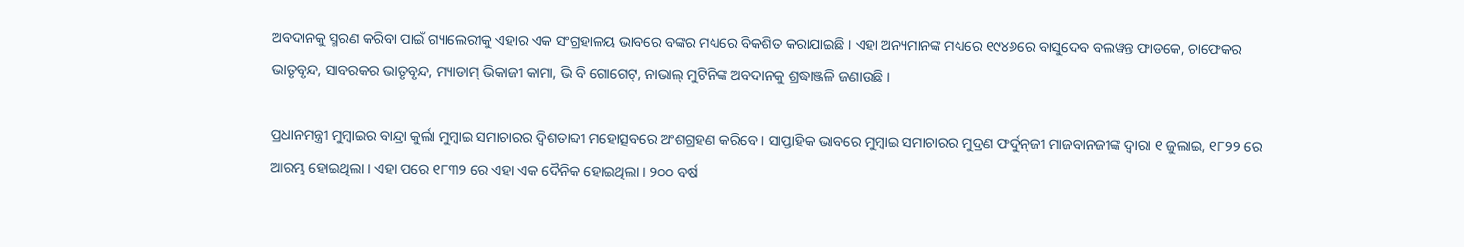ଅବଦାନକୁ ସ୍ମରଣ କରିବା ପାଇଁ ଗ୍ୟାଲେରୀକୁ ଏହାର ଏକ ସଂଗ୍ରହାଳୟ ଭାବରେ ବଙ୍କର ମଧ୍ୟରେ ବିକଶିତ କରାଯାଇଛି । ଏହା ଅନ୍ୟମାନଙ୍କ ମଧ୍ୟରେ ୧୯୪୬ରେ ବାସୁଦେବ ବଲୱନ୍ତ ଫାଡକେ, ଚାଫେକର ଭାତୃବୃନ୍ଦ, ସାବରକର ଭାତୃବୃନ୍ଦ, ମ୍ୟାଡାମ୍ ଭିକାଜୀ କାମା, ଭି ବି ଗୋଗେଟ୍‌, ନାଭାଲ୍ ମୁଟିନିଙ୍କ ଅବଦାନକୁ ଶ୍ରଦ୍ଧାଞ୍ଜଳି ଜଣାଉଛି ।

ପ୍ରଧାନମନ୍ତ୍ରୀ ମୁମ୍ବାଇର ବାନ୍ଦ୍ରା କୁର୍ଲା ମୁମ୍ବାଇ ସମାଚାରର ଦ୍ୱିଶତାବ୍ଦୀ ମହୋତ୍ସବରେ ଅଂଶଗ୍ରହଣ କରିବେ । ସାପ୍ତାହିକ ଭାବରେ ମୁମ୍ବାଇ ସମାଚାରର ମୁଦ୍ରଣ ଫର୍ଦୁନ୍‍ଜୀ ମାଜବାନଜୀଙ୍କ ଦ୍ୱାରା ୧ ଜୁଲାଇ, ୧୮୨୨ ରେ ଆରମ୍ଭ ହୋଇଥିଲା । ଏହା ପରେ ୧୮୩୨ ରେ ଏହା ଏକ ଦୈନିକ ହୋଇଥିଲା । ୨୦୦ ବର୍ଷ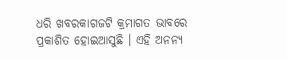ଧରି ଖବରକାଗଜଟି କ୍ରମାଗତ ଭାବରେ ପ୍ରକାଶିତ ହୋଇଆସୁଛି । ଏହି ଅନନ୍ୟ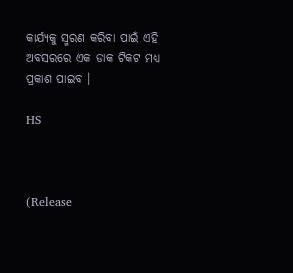କାର୍ଯ୍ୟକୁ ସ୍ମରଣ କରିବା ପାଇଁ ଏହି ଅବସରରେ ଏକ ଡାକ ଟିକଟ ମଧ୍ୟ ପ୍ରକାଶ ପାଇବ ।

HS



(Release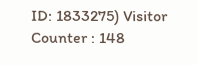ID: 1833275) Visitor Counter : 148